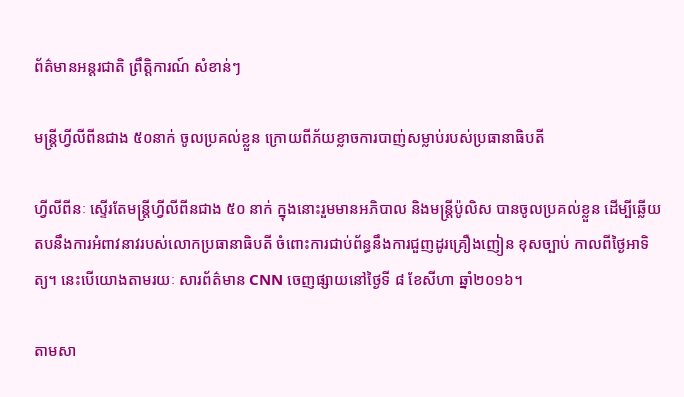ព័ត៌មានអន្តរជាតិ ព្រឹត្តិការណ៍ សំខាន់ៗ

មន្ត្រីហ្វីលីពីនជាង ៥០នាក់ ចូលប្រគល់ខ្លួន ក្រោយពីភ័យខ្លាចការបាញ់សម្លាប់របស់ប្រធានាធិបតី

ហ្វីលីពីនៈ ស្ទើរតែមន្ត្រីហ្វីលីពីនជាង ៥០ នាក់ ក្នុងនោះរួមមានអភិបាល និងមន្រ្តីប៉ូលិស បានចូលប្រគល់ខ្លួន ដើម្បីឆ្លើយតបនឹងការអំពាវនាវរបស់លោកប្រធានាធិបតី ចំពោះការជាប់ព័ន្ធនឹងការជួញដូរគ្រឿងញៀន ខុសច្បាប់ កាលពីថ្ងៃអាទិត្យ។ នេះបើយោងតាមរយៈ សារព័ត៌មាន CNN ចេញផ្សាយនៅថ្ងៃទី ៨ ខែសីហា ឆ្នាំ២០១៦។

តាមសា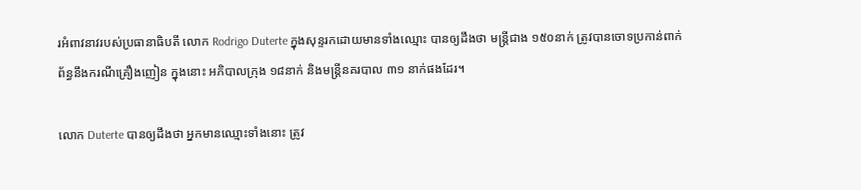រអំពាវនាវរបស់ប្រធានាធិបតី លោក Rodrigo Duterte ក្នុងសុន្ទរកដោយមានទាំងឈ្មោះ បានឲ្យដឹងថា មន្រ្តីជាង ១៥០នាក់ ត្រូវបានចោទប្រកាន់ពាក់ព័ន្ធនឹងករណីគ្រឿងញៀន ក្នុងនោះ អភិបាលក្រុង ១៨នាក់ និងមន្ត្រីនគរបាល ៣១ នាក់ផងដែរ។

លោក Duterte បានឲ្យដឹងថា អ្នកមានឈ្មោះទាំងនោះ ត្រូវ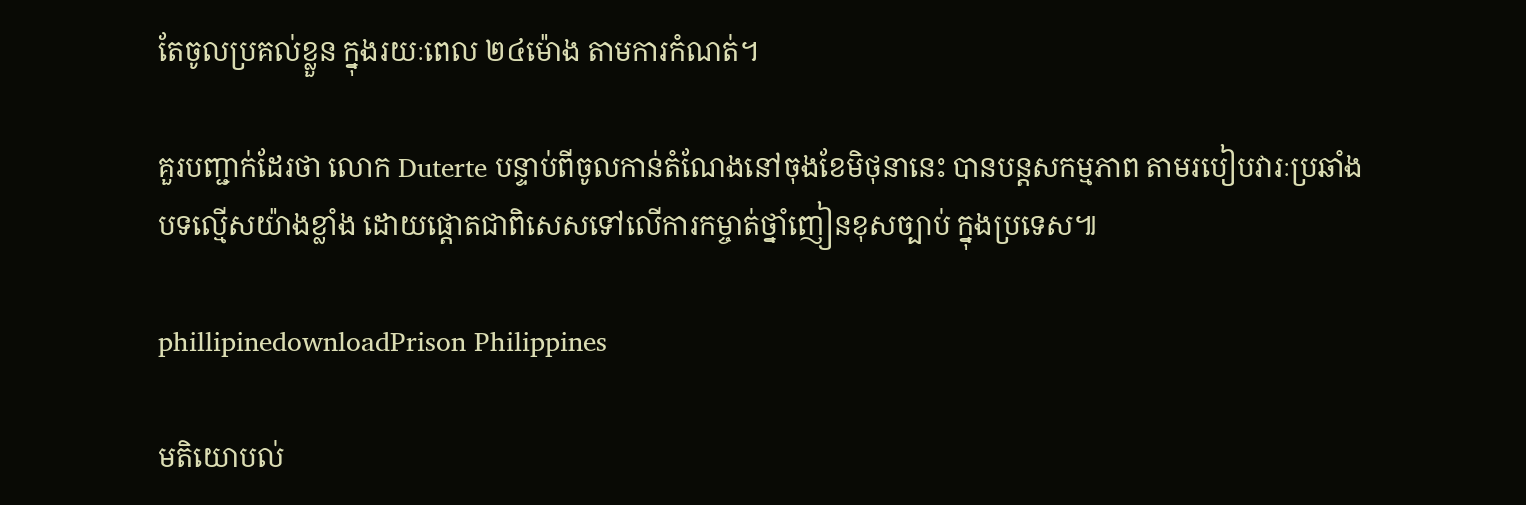តែចូលប្រគល់ខ្លួន ក្នុងរយៈពេល ២៤ម៉ោង តាមការកំណត់។

គួរបញ្ជាក់ដែរថា លោក Duterte បន្ទាប់ពីចូលកាន់តំណែងនៅចុងខែមិថុនានេះ បានបន្តសកម្មភាព តាមរបៀបវារៈប្រឆាំងបទល្មើសយ៉ាងខ្លាំង ដោយផ្តោតជាពិសេសទៅលើការកម្ចាត់ថ្នាំញៀនខុសច្បាប់ ក្នុងប្រទេស៕

phillipinedownloadPrison Philippines

មតិយោបល់